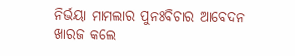ନିର୍ଭୟା ମାମଲାର ପୁନଃବିଚାର ଆବେଦନ ଖାରଜ କଲେ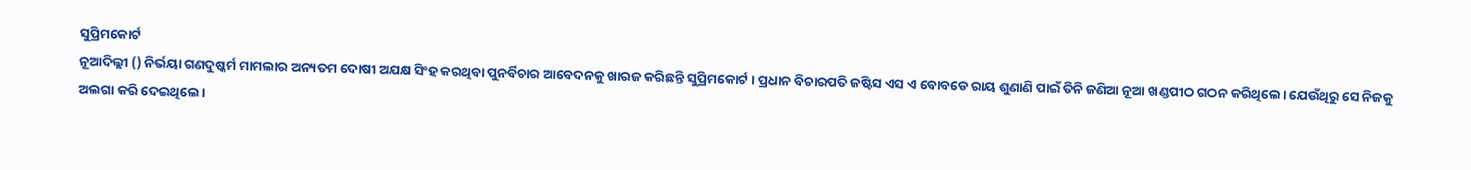ସୁପ୍ରିମକୋର୍ଟ
ନୂଆଦିଲ୍ଲୀ () ନିର୍ଭୟା ଗଣଦୁଷ୍କର୍ମ ମାମଲାର ଅନ୍ୟତମ ଦୋଷୀ ଅଯକ୍ଷ ସିଂହ କରଥିବା ପୁନର୍ବିଚାର ଆବେଦନକୁ ଖାରଜ କରିଛନ୍ତି ସୁପ୍ରିମକୋର୍ଟ । ପ୍ରଧାନ ବିଚାରପତି ଜଷ୍ଟିସ ଏସ ଏ ବୋବଡେ ରାୟ ଶୁଣାଣି ପାଇଁ ତିନି ଜଣିଆ ନୂଆ ଖଣ୍ଡପୀଠ ଗଠନ କରିଥିଲେ। ଯେଉଁଥିରୁ ସେ ନିଜକୁ ଅଲଗା କରି ଦେଇଥିଲେ।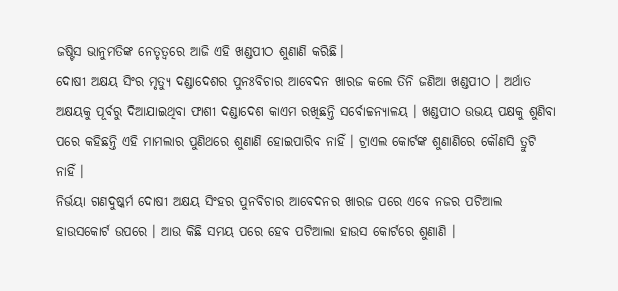ଜଷ୍ଟିସ ଭାନୁମତିଙ୍କ ନେତୃତ୍ୱରେ ଆଜି ଏହି ଖଣ୍ଡପୀଠ ଶୁଣାଣି କରିଛି।
ଦୋଷୀ ଅକ୍ଷୟ ସିଂର ମୃତ୍ୟୁ ଦଣ୍ଡାଦେଶର ପୁନଃବିଚାର ଆବେଦନ ଖାରଜ କଲେ ତିନି ଜଣିଆ ଖଣ୍ଡପୀଠ । ଅର୍ଥାତ ଅକ୍ଷୟକୁ ପୂର୍ବରୁ ଦିଆଯାଇଥିବା ଫାଶୀ ଦଣ୍ଡାଦେଶ କାଏମ ରଖିଛନ୍ତି ସର୍ବୋଚ୍ଚନ୍ୟାଳୟ । ଖଣ୍ଡପୀଠ ଉଭୟ ପକ୍ଷକୁ ଶୁଣିବା ପରେ କହିଛନ୍ତି ଏହି ମାମଲାର ପୁଣିଥରେ ଶୁଣାଣି ହୋଇପାରିବ ନାହିଁ । ଟ୍ରାଏଲ କୋର୍ଟଙ୍କ ଶୁଣାଣିରେ କୌଣସି ତ୍ରୁଟି ନାହିଁ ।
ନିର୍ଭୟା ଗଣଦୁଷ୍କର୍ମ ଦୋଷୀ ଅକ୍ଷୟ ସିଂହର ପୁନବିଚାର ଆବେଦନର ଖାରଜ ପରେ ଏବେ ନଜର ପଟିଆଲ ହାଉସକୋର୍ଟ ଉପରେ । ଆଉ କିଛି ସମୟ ପରେ ହେବ ପଟିଆଲା ହାଉସ କୋର୍ଟରେ ଶୁଣାଣି ।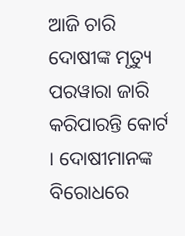ଆଜି ଚାରି ଦୋଷୀଙ୍କ ମୃତ୍ୟୁ ପରୱାରା ଜାରି କରିପାରନ୍ତି କୋର୍ଟ । ଦୋଷୀମାନଙ୍କ ବିରୋଧରେ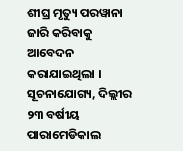ଶୀଘ୍ର ମୃତ୍ୟୁ ପରୱାନା ଜାରି କରିବାକୁ ଆବେଦନ କରାଯାଇଥିଲା ।
ସୂଚନାଯୋଗ୍ୟ, ଦିଲ୍ଲୀର ୨୩ ବର୍ଷୀୟ ପାରାମେଡିକାଲ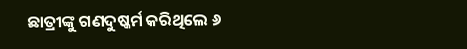ଛାତ୍ରୀଙ୍କୁ ଗଣଦୁଷ୍କର୍ମ କରିଥିଲେ ୬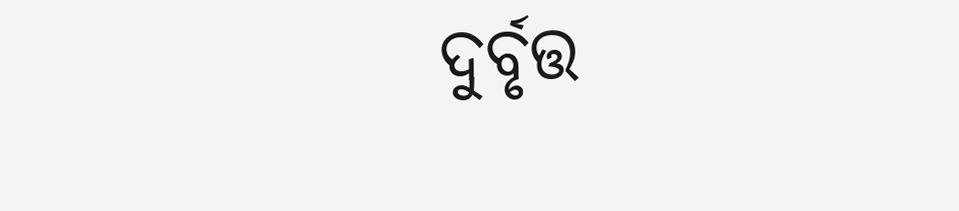ଦୁର୍ବୃତ୍ତ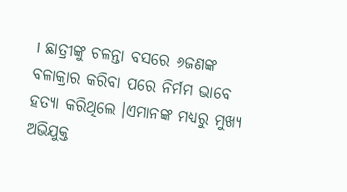। ଛାତ୍ରୀଙ୍କୁ ଚଳନ୍ତା ବସରେ ୬ଜଣଙ୍କ ବଳାକ୍ରାର କରିବା ପରେ ନିର୍ମମ ଭାବେ ହତ୍ୟା କରିଥିଲେ ।ଏମାନଙ୍କ ମଧ୍ୟରୁ ମୁଖ୍ୟ ଅଭିଯୁକ୍ତ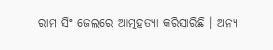ରାମ ସିଂ ଜେଲରେ ଆତ୍ମହତ୍ୟା କରିସାରିଛି । ଅନ୍ୟ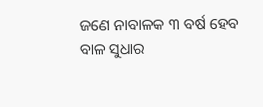ଜଣେ ନାବାଳକ ୩ ବର୍ଷ ହେବ ବାଳ ସୁଧାର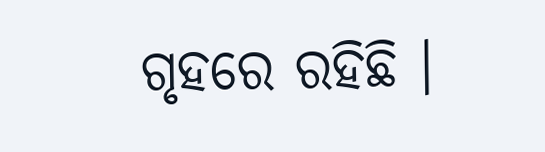ଗୃହରେ ରହିଛି ।